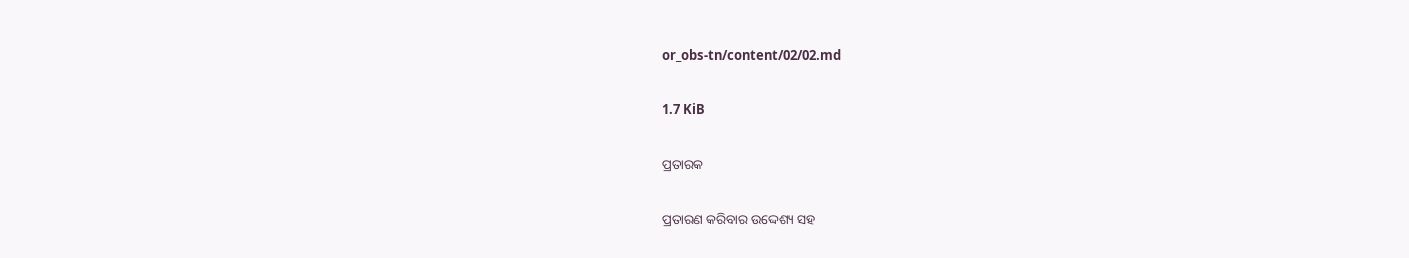or_obs-tn/content/02/02.md

1.7 KiB

ପ୍ରତାରକ

ପ୍ରତାରଣ କରିବାର ଉଦ୍ଦେଶ୍ୟ ସହ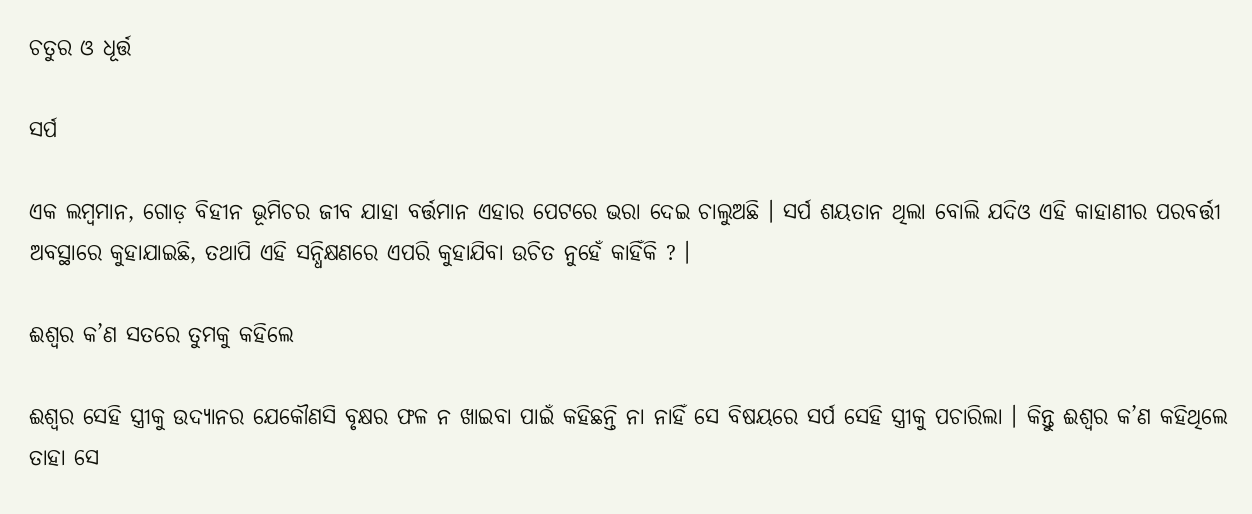ଚତୁର ଓ ଧୂର୍ତ୍ତ

ସର୍ପ

ଏକ ଲମ୍ବମାନ, ଗୋଡ଼ ବିହୀନ ଭୂମିଚର ଜୀବ ଯାହା ବର୍ତ୍ତମାନ ଏହାର ପେଟରେ ଭରା ଦେଇ ଚାଲୁଅଛି । ସର୍ପ ଶୟତାନ ଥିଲା ବୋଲି ଯଦିଓ ଏହି କାହାଣୀର ପରବର୍ତ୍ତୀ ଅବସ୍ଥାରେ କୁହାଯାଇଛି, ତଥାପି ଏହି ସନ୍ଧିକ୍ଷଣରେ ଏପରି କୁହାଯିବା ଉଚିତ ନୁହେଁ କାହିଁକି ? ।

ଈଶ୍ଵର କ’ଣ ସତରେ ତୁମକୁ କହିଲେ

ଈଶ୍ଵର ସେହି ସ୍ତ୍ରୀକୁ ଉଦ୍ୟାନର ଯେକୌଣସି ବୃକ୍ଷର ଫଳ ନ ଖାଇବା ପାଇଁ କହିଛନ୍ତି ନା ନାହିଁ ସେ ବିଷୟରେ ସର୍ପ ସେହି ସ୍ତ୍ରୀକୁ ପଚାରିଲା । କିନ୍ତୁ ଈଶ୍ଵର କ’ଣ କହିଥିଲେ ତାହା ସେ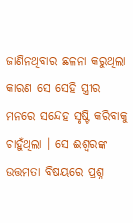ଜାଣିନଥିବାର ଛଳନା କରୁଥିଲା କାରଣ ସେ ସେହି ସ୍ତ୍ରୀର ମନରେ ସନ୍ଦେହ ସୃଷ୍ଟି କରିବାକୁ ଚାହୁଁଥିଲା । ସେ ଈଶ୍ଵରଙ୍କ ଉତ୍ତମତା ବିଷୟରେ ପ୍ରଶ୍ନ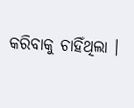କରିବାକୁ ଚାହିଁଥିଲା ।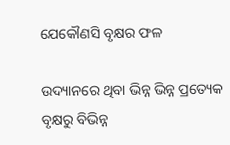ଯେକୌଣସି ବୃକ୍ଷର ଫଳ

ଉଦ୍ୟାନରେ ଥିବା ଭିନ୍ନ ଭିନ୍ନ ପ୍ରତ୍ୟେକ ବୃକ୍ଷରୁ ବିଭିନ୍ନ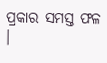ପ୍ରକାର ସମସ୍ତ ଫଳ ।